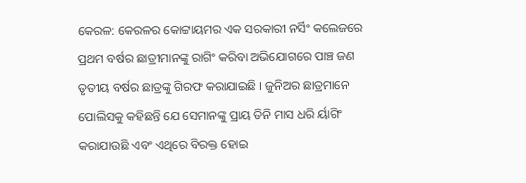କେରଳ: କେରଳର କୋଟ୍ଟାୟମର ଏକ ସରକାରୀ ନର୍ସିଂ କଲେଜରେ ପ୍ରଥମ ବର୍ଷର ଛାତ୍ରୀମାନଙ୍କୁ ରାଗିଂ କରିବା ଅଭିଯୋଗରେ ପାଞ୍ଚ ଜଣ ତୃତୀୟ ବର୍ଷର ଛାତ୍ରଙ୍କୁ ଗିରଫ କରାଯାଇଛି । ଜୁନିଅର ଛାତ୍ରମାନେ ପୋଲିସକୁ କହିଛନ୍ତି ଯେ ସେମାନଙ୍କୁ ପ୍ରାୟ ତିନି ମାସ ଧରି ର୍ୟାଗିଂ କରାଯାଉଛି ଏବଂ ଏଥିରେ ବିରକ୍ତ ହୋଇ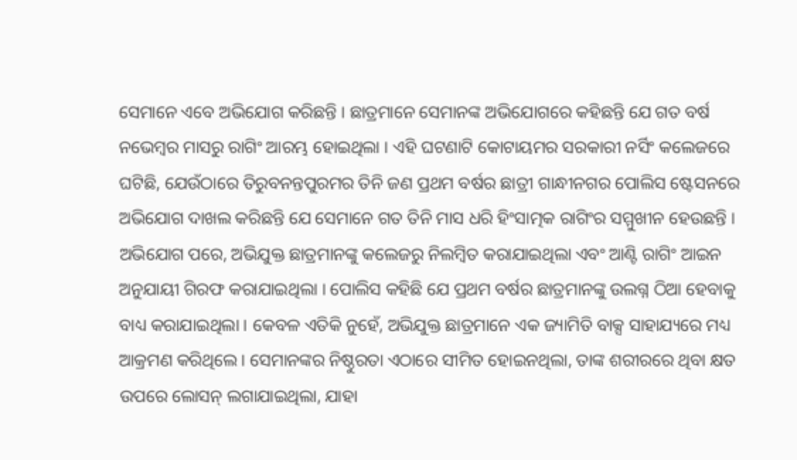ସେମାନେ ଏବେ ଅଭିଯୋଗ କରିଛନ୍ତି । ଛାତ୍ରମାନେ ସେମାନଙ୍କ ଅଭିଯୋଗରେ କହିଛନ୍ତି ଯେ ଗତ ବର୍ଷ ନଭେମ୍ବର ମାସରୁ ରାଗିଂ ଆରମ୍ଭ ହୋଇଥିଲା । ଏହି ଘଟଣାଟି କୋଟାୟମର ସରକାରୀ ନର୍ସିଂ କଲେଜରେ ଘଟିଛି, ଯେଉଁଠାରେ ତିରୁବନନ୍ତପୁରମର ତିନି ଜଣ ପ୍ରଥମ ବର୍ଷର ଛାତ୍ରୀ ଗାନ୍ଧୀନଗର ପୋଲିସ ଷ୍ଟେସନରେ ଅଭିଯୋଗ ଦାଖଲ କରିଛନ୍ତି ଯେ ସେମାନେ ଗତ ତିନି ମାସ ଧରି ହିଂସାତ୍ମକ ରାଗିଂର ସମ୍ମୁଖୀନ ହେଉଛନ୍ତି । ଅଭିଯୋଗ ପରେ, ଅଭିଯୁକ୍ତ ଛାତ୍ରମାନଙ୍କୁ କଲେଜରୁ ନିଲମ୍ବିତ କରାଯାଇଥିଲା ଏବଂ ଆଣ୍ଟି ରାଗିଂ ଆଇନ ଅନୁଯାୟୀ ଗିରଫ କରାଯାଇଥିଲା । ପୋଲିସ କହିଛି ଯେ ପ୍ରଥମ ବର୍ଷର ଛାତ୍ରମାନଙ୍କୁ ଉଲଗ୍ନ ଠିଆ ହେବାକୁ ବାଧ୍ୟ କରାଯାଇଥିଲା । କେବଳ ଏତିକି ନୁହେଁ, ଅଭିଯୁକ୍ତ ଛାତ୍ରମାନେ ଏକ ଜ୍ୟାମିତି ବାକ୍ସ ସାହାଯ୍ୟରେ ମଧ୍ୟ ଆକ୍ରମଣ କରିଥିଲେ । ସେମାନଙ୍କର ନିଷ୍ଠୁରତା ଏଠାରେ ସୀମିତ ହୋଇନଥିଲା, ତାଙ୍କ ଶରୀରରେ ଥିବା କ୍ଷତ ଉପରେ ଲୋସନ୍ ଲଗାଯାଇଥିଲା, ଯାହା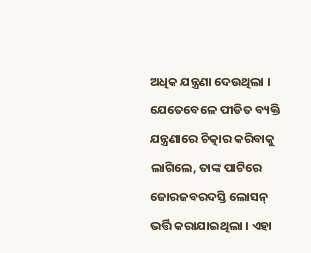ଅଧିକ ଯନ୍ତ୍ରଣା ଦେଉଥିଲା । ଯେତେବେଳେ ପୀଡିତ ବ୍ୟକ୍ତି ଯନ୍ତ୍ରଣାରେ ଚିତ୍କାର କରିବାକୁ ଲାଗିଲେ, ତାଙ୍କ ପାଟିରେ ଜୋରଜବରଦସ୍ତି ଲୋସନ୍ ଭର୍ତ୍ତି କରାଯାଇଥିଲା । ଏହା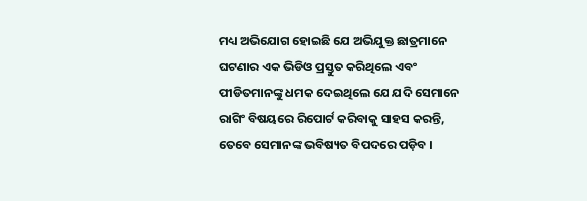ମଧ୍ୟ ଅଭିଯୋଗ ହୋଇଛି ଯେ ଅଭିଯୁକ୍ତ ଛାତ୍ରମାନେ ଘଟଣାର ଏକ ଭିଡିଓ ପ୍ରସ୍ତୁତ କରିଥିଲେ ଏବଂ ପୀଡିତମାନଙ୍କୁ ଧମକ ଦେଇଥିଲେ ଯେ ଯଦି ସେମାନେ ରାଗିଂ ବିଷୟରେ ରିପୋର୍ଟ କରିବାକୁ ସାହସ କରନ୍ତି, ତେବେ ସେମାନଙ୍କ ଭବିଷ୍ୟତ ବିପଦରେ ପଡ଼ିବ ।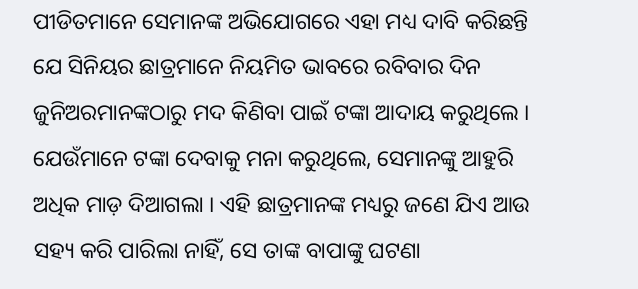ପୀଡିତମାନେ ସେମାନଙ୍କ ଅଭିଯୋଗରେ ଏହା ମଧ୍ୟ ଦାବି କରିଛନ୍ତି ଯେ ସିନିୟର ଛାତ୍ରମାନେ ନିୟମିତ ଭାବରେ ରବିବାର ଦିନ ଜୁନିଅରମାନଙ୍କଠାରୁ ମଦ କିଣିବା ପାଇଁ ଟଙ୍କା ଆଦାୟ କରୁଥିଲେ । ଯେଉଁମାନେ ଟଙ୍କା ଦେବାକୁ ମନା କରୁଥିଲେ, ସେମାନଙ୍କୁ ଆହୁରି ଅଧିକ ମାଡ଼ ଦିଆଗଲା । ଏହି ଛାତ୍ରମାନଙ୍କ ମଧ୍ୟରୁ ଜଣେ ଯିଏ ଆଉ ସହ୍ୟ କରି ପାରିଲା ନାହିଁ, ସେ ତାଙ୍କ ବାପାଙ୍କୁ ଘଟଣା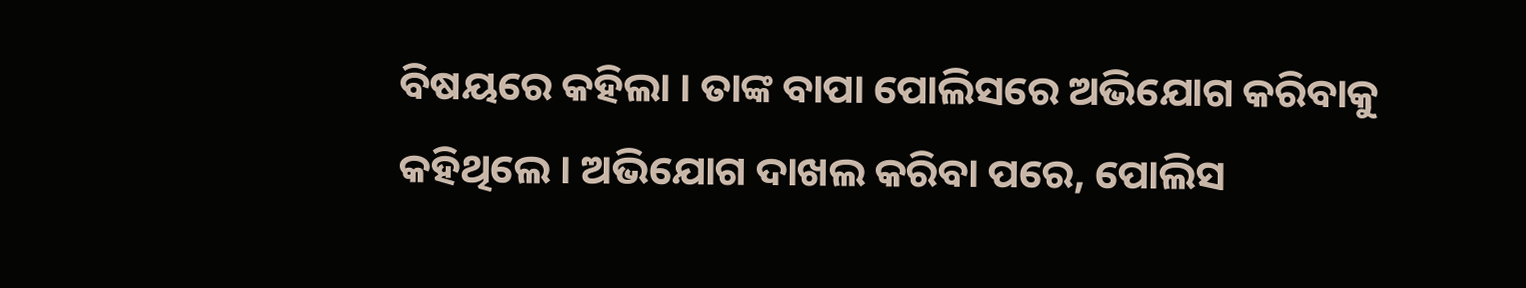ବିଷୟରେ କହିଲା । ତାଙ୍କ ବାପା ପୋଲିସରେ ଅଭିଯୋଗ କରିବାକୁ କହିଥିଲେ । ଅଭିଯୋଗ ଦାଖଲ କରିବା ପରେ, ପୋଲିସ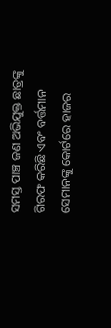ସମସ୍ତ ପାଞ୍ଚ ଜଣ ଅଭିଯୁକ୍ତ ଛାତ୍ରଙ୍କୁ ଗିରଫ କରିଛି ଏବଂ ବର୍ତ୍ତମାନ ସେମାନଙ୍କୁ କୋର୍ଟରେ ହାଜର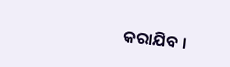କରାଯିବ ।